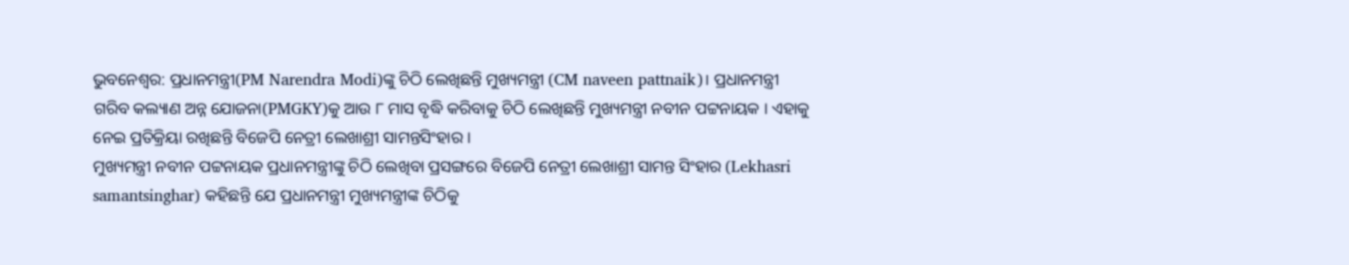ଭୁବନେଶ୍ବର: ପ୍ରଧାନମନ୍ତ୍ରୀ(PM Narendra Modi)ଙ୍କୁ ଚିଠି ଲେଖିଛନ୍ତି ମୁଖ୍ୟମନ୍ତ୍ରୀ (CM naveen pattnaik)। ପ୍ରଧାନମନ୍ତ୍ରୀ ଗରିବ କଲ୍ୟାଣ ଅନ୍ନ ଯୋଜନା(PMGKY)କୁ ଆଉ ୮ ମାସ ବୃଦ୍ଧି କରିବାକୁ ଚିଠି ଲେଖିଛନ୍ତି ମୁଖ୍ୟମନ୍ତ୍ରୀ ନବୀନ ପଟ୍ଟନାୟକ । ଏହାକୁ ନେଇ ପ୍ରତିକ୍ରିୟା ରଖିଛନ୍ତି ବିଜେପି ନେତ୍ରୀ ଲେଖାଶ୍ରୀ ସାମନ୍ତସିଂହାର ।
ମୁଖ୍ୟମନ୍ତ୍ରୀ ନବୀନ ପଟ୍ଟନାୟକ ପ୍ରଧାନମନ୍ତ୍ରୀଙ୍କୁ ଚିଠି ଲେଖିବା ପ୍ରସଙ୍ଗରେ ବିଜେପି ନେତ୍ରୀ ଲେଖାଶ୍ରୀ ସାମନ୍ତ ସିଂହାର (Lekhasri samantsinghar) କହିଛନ୍ତି ଯେ ପ୍ରଧାନମନ୍ତ୍ରୀ ମୁଖ୍ୟମନ୍ତ୍ରୀଙ୍କ ଚିଠିକୁ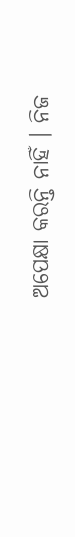ଅପେକ୍ଷା କରନ୍ତି ନାହିଁ । ନିଜ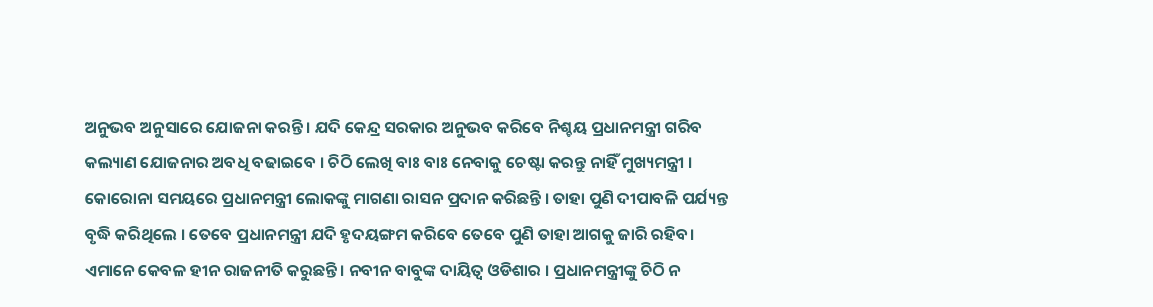ଅନୁଭବ ଅନୁସାରେ ଯୋଜନା କରନ୍ତି । ଯଦି କେନ୍ଦ୍ର ସରକାର ଅନୁଭବ କରିବେ ନିଶ୍ଚୟ ପ୍ରଧାନମନ୍ତ୍ରୀ ଗରିବ କଲ୍ୟାଣ ଯୋଜନାର ଅବଧି ବଢାଇବେ । ଚିଠି ଲେଖି ବାଃ ବାଃ ନେବାକୁ ଚେଷ୍ଟା କରନ୍ତୁ ନାହିଁ ମୁଖ୍ୟମନ୍ତ୍ରୀ ।
କୋରୋନା ସମୟରେ ପ୍ରଧାନମନ୍ତ୍ରୀ ଲୋକଙ୍କୁ ମାଗଣା ରାସନ ପ୍ରଦାନ କରିଛନ୍ତି । ତାହା ପୁଣି ଦୀପାବଳି ପର୍ଯ୍ୟନ୍ତ ବୃଦ୍ଧି କରିଥିଲେ । ତେବେ ପ୍ରଧାନମନ୍ତ୍ରୀ ଯଦି ହୃଦୟଙ୍ଗମ କରିବେ ତେବେ ପୁଣି ତାହା ଆଗକୁ ଜାରି ରହିବ। ଏମାନେ କେବଳ ହୀନ ରାଜନୀତି କରୁଛନ୍ତି । ନବୀନ ବାବୁଙ୍କ ଦାୟିତ୍ବ ଓଡିଶାର । ପ୍ରଧାନମନ୍ତ୍ରୀଙ୍କୁ ଚିଠି ନ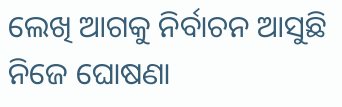ଲେଖି ଆଗକୁ ନିର୍ବାଚନ ଆସୁଛି ନିଜେ ଘୋଷଣା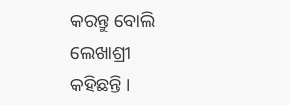କରନ୍ତୁ ବୋଲି ଲେଖାଶ୍ରୀ କହିଛନ୍ତି ।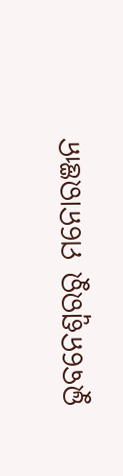ଭୁବନେଶ୍ବରରୁ ମନୋରଞ୍ଜନ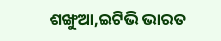ଶଙ୍ଖୁଆ,ଇଟିଭି ଭାରତ